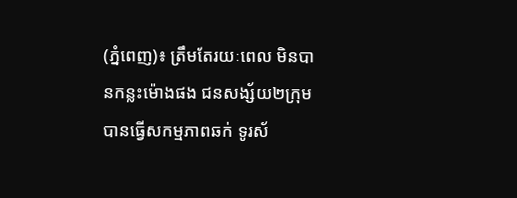(ភ្នំពេញ)៖ ត្រឹមតែរយៈពេល មិនបានកន្លះម៉ោងផង ជនសង្ស័យ២ក្រុម បានធ្វើសកម្មភាពឆក់ ទូរស័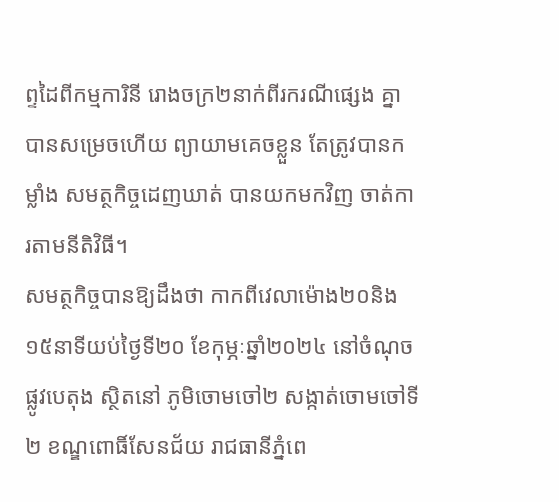ព្ទដៃពីកម្មការិនី រោងចក្រ២នាក់ពីរករណីផ្សេង គ្នាបានសម្រេចហើយ ព្យាយាមគេចខ្លួន តែត្រូវបានកម្លាំង សមត្ថកិច្ចដេញឃាត់ បានយកមកវិញ ចាត់ការតាមនីតិវិធី។
សមត្ថកិច្ចបានឱ្យដឹងថា កាកពីវេលាម៉ោង២០និង ១៥នាទីយប់ថ្ងៃទី២០ ខែកុម្ភៈឆ្នាំ២០២៤ នៅចំណុច ផ្លូវបេតុង ស្ថិតនៅ ភូមិចោមចៅ២ សង្កាត់ចោមចៅទី២ ខណ្ឌពោធិ៍សែនជ័យ រាជធានីភ្នំពេ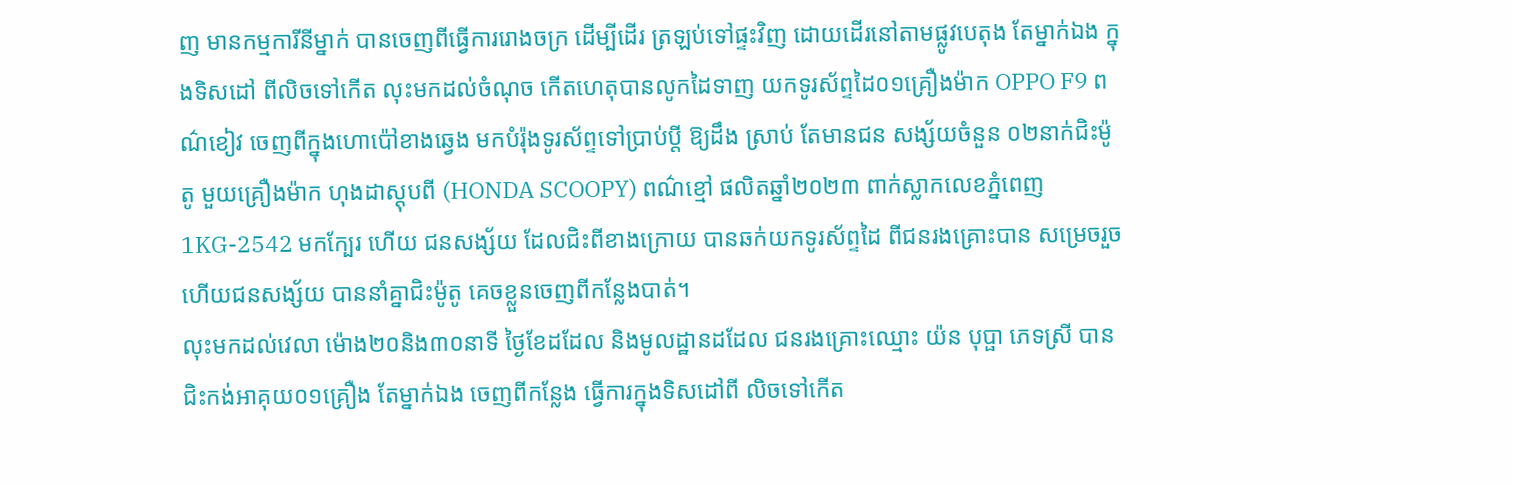ញ មានកម្មការីនីម្នាក់ បានចេញពីធ្វើការរោងចក្រ ដើម្បីដើរ ត្រឡប់ទៅផ្ទះវិញ ដោយដើរនៅតាមផ្លូវបេតុង តែម្នាក់ឯង ក្នុងទិសដៅ ពីលិចទៅកើត លុះមកដល់ចំណុច កើតហេតុបានលូកដៃទាញ យកទូរស័ព្ទដៃ០១គ្រឿងម៉ាក OPPO F9 ពណ៌ខៀវ ចេញពីក្នុងហោប៉ៅខាងឆ្វេង មកបំរ៉ុងទូរស័ព្ទទៅប្រាប់ប្តី ឱ្យដឹង ស្រាប់ តែមានជន សង្ស័យចំនួន ០២នាក់ជិះម៉ូតូ មួយគ្រឿងម៉ាក ហុងដាស្ដុបពី (HONDA SCOOPY) ពណ៌ខ្មៅ ផលិតឆ្នាំ២០២៣ ពាក់ស្លាកលេខភ្នំពេញ1KG-2542 មកក្បែរ ហើយ ជនសង្ស័យ ដែលជិះពីខាងក្រោយ បានឆក់យកទូរស័ព្ទដៃ ពីជនរងគ្រោះបាន សម្រេចរួចហើយជនសង្ស័យ បាននាំគ្នាជិះម៉ូតូ គេចខ្លួនចេញពីកន្លែងបាត់។
លុះមកដល់វេលា ម៉ោង២០និង៣០នាទី ថ្ងៃខែដដែល និងមូលដ្ឋានដដែល ជនរងគ្រោះឈ្មោះ យ៉ន បុប្ផា ភេទស្រី បានជិះកង់អាគុយ០១គ្រឿង តែម្នាក់ឯង ចេញពីកន្លែង ធ្វើការក្នុងទិសដៅពី លិចទៅកើត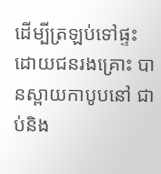ដើម្បីត្រឡប់ទៅផ្ទះ ដោយជនរងគ្រោះ បានស្ពាយកាបូបនៅ ជាប់និង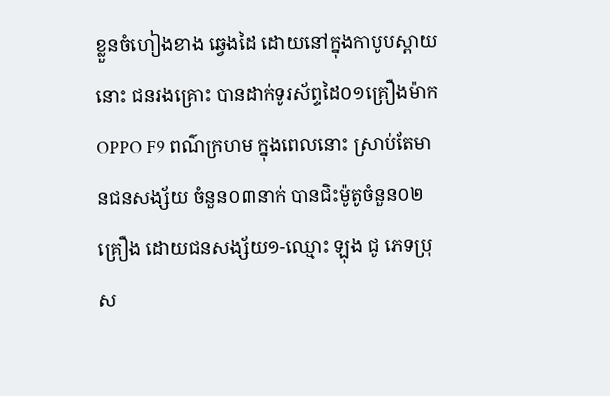ខ្លួនចំហៀងខាង ឆ្វេងដៃ ដោយនៅក្នុងកាបូបស្ពាយនោះ ជនរងគ្រោះ បានដាក់ទូរស័ព្ទដៃ០១គ្រឿងម៉ាកOPPO F9 ពណ៌ក្រហម ក្នុងពេលនោះ ស្រាប់តែមានជនសង្ស័យ ចំនួន០៣នាក់ បានជិះម៉ូតូចំនួន០២គ្រឿង ដោយជនសង្ស័យ១-ឈ្មោះ ឡុង ជូ ភេទប្រុស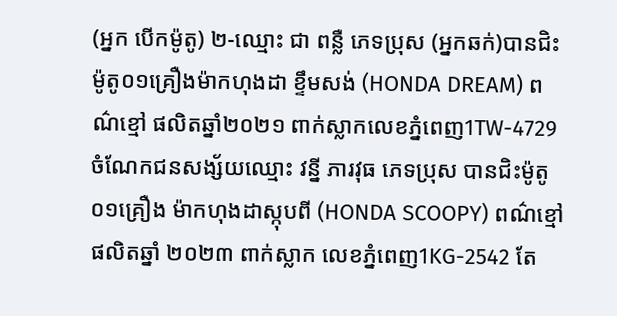(អ្នក បើកម៉ូតូ) ២-ឈ្មោះ ជា ពន្លឺ ភេទប្រុស (អ្នកឆក់)បានជិះ ម៉ូតូ០១គ្រឿងម៉ាកហុងដា ខ្ទឹមសង់ (HONDA DREAM) ពណ៌ខ្មៅ ផលិតឆ្នាំ២០២១ ពាក់ស្លាកលេខភ្នំពេញ1TW-4729 ចំណែកជនសង្ស័យឈ្មោះ វន្នី ភារវុធ ភេទប្រុស បានជិះម៉ូតូ០១គ្រឿង ម៉ាកហុងដាស្កុបពី (HONDA SCOOPY) ពណ៌ខ្មៅ ផលិតឆ្នាំ ២០២៣ ពាក់ស្លាក លេខភ្នំពេញ1KG-2542 តែ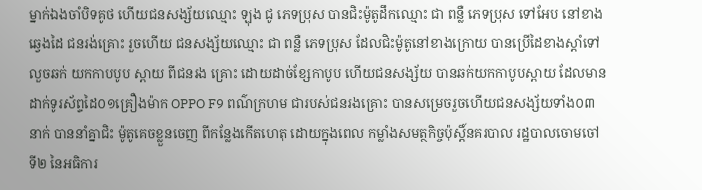ម្នាក់ឯងចាំបិទគូថ ហើយជនសង្ស័យឈ្មោះ ឡុង ជូ ភេទប្រុស បានជិះម៉ូតូដឹកឈ្មោះ ជា ពន្លឺ ភេទប្រុស ទៅអែប នៅខាងឆ្វេងដៃ ជនរង់គ្រោះ រួចហើយ ជនសង្ស័យឈ្មោះ ជា ពន្លឺ ភេទប្រុស ដែលជិះម៉ូតូនៅខាងក្រោយ បានប្រើដៃខាងស្តាំទៅលួចឆក់ យកកាបបូប ស្ពាយ ពីជនរង គ្រោះ ដោយដាច់ខ្សែកាបូប ហើយជនសង្ស័យ បានឆក់យកកាបូបស្ពាយ ដែលមានដាក់ទូរស័ព្ទដៃ០១គ្រឿងម៉ាក OPPO F9 ពណ៌ក្រហម ជារបស់ជនរងគ្រោះ បានសម្រេចរួចហើយជនសង្ស័យទាំង០៣នាក់ បាននាំគ្នាជិះ ម៉ូតូគេចខ្លួនចេញ ពីកន្លែងកើតហេតុ ដោយក្នុងពេល កម្លាំងសមត្ថកិច្ចប៉ុស្តិ៍នគរបាល រដ្ឋបាលចោមចៅទី២ នៃអធិការ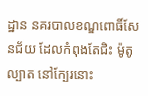ដ្ឋាន នគរបាលខណ្ឌពោធិ៍សែនជ័យ ដែលកំពុងតែជិះ ម៉ូតូល្បាត នៅក្បែរនោះ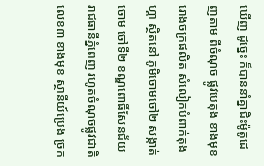ឃើញ ដូច្នេះ ក៏បាននាំគ្នាជិះម៉ូតូដេញតាម ពីចំណុច ផ្លូវបេតុង ខាងមុខរោងចក្រផលិត សំលៀកបំពាក់តុងហ្គា ស្ថិតនៅ ភូមិចោមចៅ២ សង្កាត់ចោម ចៅទី២ ខណ្ឌពោធិ៍សែនជ័យ រាជធានីភ្នំពេញ រហូតចំណុចផ្លូវជាតិលេខ៣ ខាងមុខ ស្ថានីយ៍ប្រេង ច្រក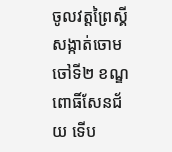ចូលវត្តព្រៃស្គី សង្កាត់ចោមចៅទី២ ខណ្ឌពោធិ៍សែនជ័យ ទើប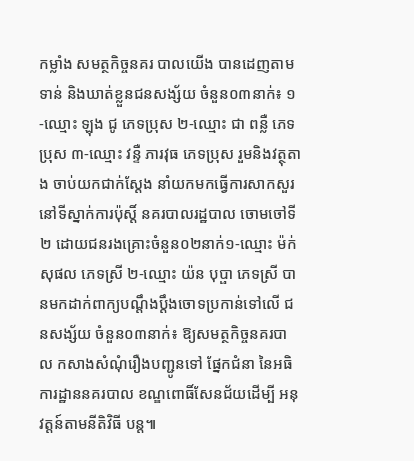កម្លាំង សមត្ថកិច្ចនគរ បាលយើង បានដេញតាមទាន់ និងឃាត់ខ្លួនជនសង្ស័យ ចំនួន០៣នាក់៖ ១-ឈ្មោះ ឡុង ជូ ភេទប្រុស ២-ឈ្មោះ ជា ពន្លឺ ភេទប្រុស ៣-ឈ្មោះ វន្ទឺ ភារវុធ ភេទប្រុស រួមនិងវត្ថុតាង ចាប់យកជាក់ស្តែង នាំយកមកធ្វើការសាកសួរ នៅទីស្នាក់ការប៉ុស្តិ៍ នគរបាលរដ្ឋបាល ចោមចៅទី២ ដោយជនរងគ្រោះចំនួន០២នាក់១-ឈ្មោះ ម៉ក់ សុផល ភេទស្រី ២-ឈ្មោះ យ៉ន បុប្ផា ភេទស្រី បានមកដាក់ពាក្យបណ្តឹងប្តឹងចោទប្រកាន់ទៅលើ ជនសង្ស័យ ចំនួន០៣នាក់៖ ឱ្យសមត្ថកិច្ចនគរបាល កសាងសំណុំរឿងបញ្ជូនទៅ ផ្នែកជំនា នៃអធិការដ្ឋាននគរបាល ខណ្ឌពោធិ៍សែនជ័យដើម្បី អនុវត្តន៍តាមនីតិវិធី បន្ត៕